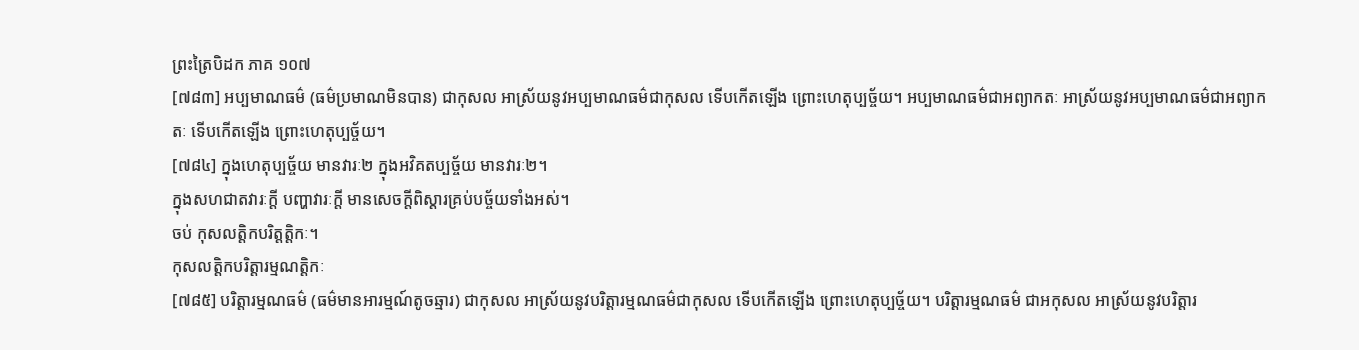ព្រះត្រៃបិដក ភាគ ១០៧
[៧៨៣] អប្បមាណធម៌ (ធម៌ប្រមាណមិនបាន) ជាកុសល អាស្រ័យនូវអប្បមាណធម៌ជាកុសល ទើបកើតឡើង ព្រោះហេតុប្បច្ច័យ។ អប្បមាណធម៌ជាអព្យាកតៈ អាស្រ័យនូវអប្បមាណធម៌ជាអព្យាកតៈ ទើបកើតឡើង ព្រោះហេតុប្បច្ច័យ។
[៧៨៤] ក្នុងហេតុប្បច្ច័យ មានវារៈ២ ក្នុងអវិគតប្បច្ច័យ មានវារៈ២។
ក្នុងសហជាតវារៈក្តី បញ្ហាវារៈក្តី មានសេចក្តីពិស្តារគ្រប់បច្ច័យទាំងអស់។
ចប់ កុសលត្តិកបរិត្តត្តិកៈ។
កុសលត្តិកបរិត្តារម្មណត្តិកៈ
[៧៨៥] បរិត្តារម្មណធម៌ (ធម៌មានអារម្មណ៍តូចឆ្មារ) ជាកុសល អាស្រ័យនូវបរិត្តារម្មណធម៌ជាកុសល ទើបកើតឡើង ព្រោះហេតុប្បច្ច័យ។ បរិត្តារម្មណធម៌ ជាអកុសល អាស្រ័យនូវបរិត្តារ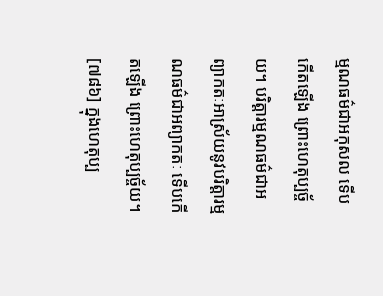ម្មណធម៌ជាអកុសល ទើបកើតឡើង ព្រោះហេតុប្បច្ច័យ។ បរិត្តារម្មណធម៌ជាអព្យាកតៈអាស្រ័យនូវបរិត្តារម្មណធម៌ជាអព្យាកតៈ ទើបកើតឡើង ព្រោះហេតុប្បច្ច័យ។
[៧៨៦] ក្នុងហេតុប្ប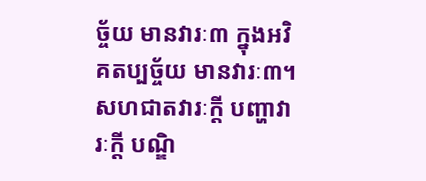ច្ច័យ មានវារៈ៣ ក្នុងអវិគតប្បច្ច័យ មានវារៈ៣។
សហជាតវារៈក្តី បញ្ហាវារៈក្តី បណ្ឌិ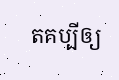តគប្បីឲ្យ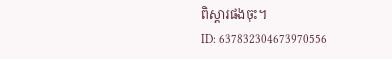ពិស្តារផងចុះ។
ID: 637832304673970556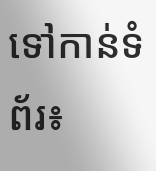ទៅកាន់ទំព័រ៖